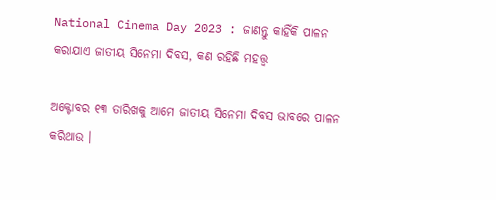National Cinema Day 2023 : ଜାଣନ୍ତୁ କାହିଁକି ପାଳନ କରାଯାଏ ଜାତୀୟ ସିନେମା ଦିବସ, କଣ ରହିଛି ମହତ୍ତ୍ୱ

ଅକ୍ଟୋବର ୧୩ ତାରିଖକୁ ଆମେ ଜାତୀୟ ସିନେମା ଦିବସ ଭାବରେ ପାଳନ କରିଥାଉ ।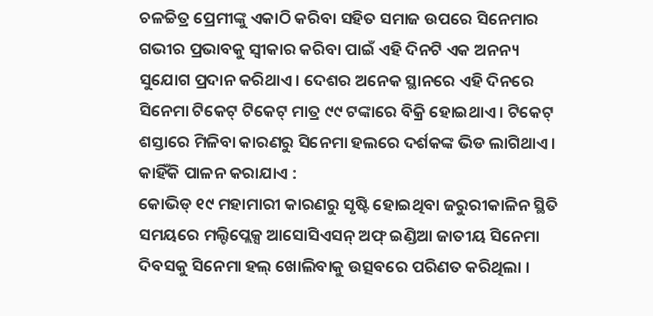ଚଳଚ୍ଚିତ୍ର ପ୍ରେମୀଙ୍କୁ ଏକାଠି କରିବା ସହିତ ସମାଜ ଉପରେ ସିନେମାର ଗଭୀର ପ୍ରଭାବକୁ ସ୍ୱୀକାର କରିବା ପାଇଁ ଏହି ଦିନଟି ଏକ ଅନନ୍ୟ ସୁଯୋଗ ପ୍ରଦାନ କରିଥାଏ । ଦେଶର ଅନେକ ସ୍ଥାନରେ ଏହି ଦିନରେ ସିନେମା ଟିକେଟ୍ ଟିକେଟ୍ ମାତ୍ର ୯୯ ଟଙ୍କାରେ ବିକ୍ରି ହୋଇଥାଏ । ଟିକେଟ୍ ଶସ୍ତାରେ ମିଳିବା କାରଣରୁ ସିନେମା ହଲରେ ଦର୍ଶକଙ୍କ ଭିଡ ଲାଗିଥାଏ ।
କାହିଁକି ପାଳନ କରାଯାଏ :
କୋଭିଡ୍ ୧୯ ମହାମାରୀ କାରଣରୁ ସୃଷ୍ଟି ହୋଇଥିବା ଜରୁରୀକାଳିନ ସ୍ଥିତି ସମୟରେ ମଲ୍ଟିପ୍ଲେକ୍ସ ଆସୋସିଏସନ୍ ଅଫ୍ ଇଣ୍ଡିଆ ଜାତୀୟ ସିନେମା ଦିବସକୁ ସିନେମା ହଲ୍ ଖୋଲିବାକୁ ଉତ୍ସବରେ ପରିଣତ କରିଥିଲା ।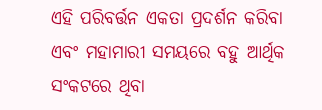ଏହି ପରିବର୍ତ୍ତନ ଏକତା ପ୍ରଦର୍ଶନ କରିବା ଏବଂ ମହାମାରୀ ସମୟରେ ବହୁ ଆର୍ଥିକ ସଂକଟରେ ଥିବା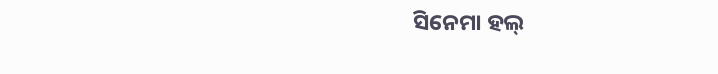ସିନେମା ହଲ୍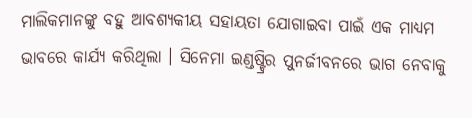ମାଲିକମାନଙ୍କୁ ବହୁ ଆବଶ୍ୟକୀୟ ସହାୟତା ଯୋଗାଇବା ପାଇଁ ଏକ ମାଧ୍ୟମ ଭାବରେ କାର୍ଯ୍ୟ କରିଥିଲା । ସିନେମା ଇଣ୍ଡଷ୍ଟ୍ରିର ପୁନର୍ଜୀବନରେ ଭାଗ ନେବାକୁ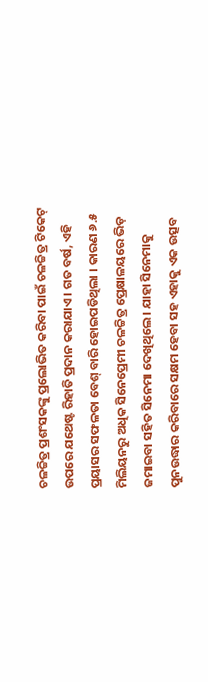ଚଳଚ୍ଚିତ୍ର ପ୍ରଶଂସକଙ୍କୁ ପ୍ରଲୋଭିତ କରିବା ପାଇଁ ଚଳଚ୍ଚିତ୍ର ଟିକେଟ୍ ଉପରେ ଯଥେଷ୍ଟ ରିହାତି ପ୍ରଦାନ କରାଯାଏ । ଗତ ବର୍ଷ, ଏହି ପ୍ରୟାସର ସଫଳତା ବେଶ୍ ବାରି ହୋଇପଡିଥିଲା । କାରଣ ୬.୫ ମିଲିୟନରୁ ଅଧିକ ସିନେପ୍ରେମୀ ଚଳଚ୍ଚିତ୍ର ପ୍ରେକ୍ଷାଳୟରେ ଭିଡ଼ ଜମାଇବା ସହିତ ସିନେମା ଦେଖିଥିଲେ । ଯାହା ସିନେମାକୁ ପୁନଉଦ୍ଧାର କରିବାରେ ସକ୍ଷମ ହେବା ସହ ଏହାକୁ ଏକ ଉତ୍ସବ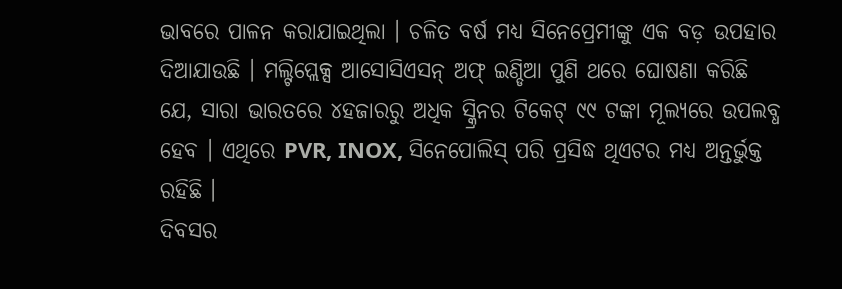ଭାବରେ ପାଳନ କରାଯାଇଥିଲା । ଚଳିତ ବର୍ଷ ମଧ୍ୟ ସିନେପ୍ରେମୀଙ୍କୁ ଏକ ବଡ଼ ଉପହାର ଦିଆଯାଉଛି । ମଲ୍ଟିପ୍ଲେକ୍ସ ଆସୋସିଏସନ୍ ଅଫ୍ ଇଣ୍ଡିଆ ପୁଣି ଥରେ ଘୋଷଣା କରିଛି ଯେ, ସାରା ଭାରତରେ ୪ହଜାରରୁ ଅଧିକ ସ୍କ୍ରିନର ଟିକେଟ୍ ୯୯ ଟଙ୍କା ମୂଲ୍ୟରେ ଉପଲବ୍ଧ ହେବ । ଏଥିରେ PVR, INOX, ସିନେପୋଲିସ୍ ପରି ପ୍ରସିଦ୍ଧ ଥିଏଟର ମଧ୍ୟ ଅନ୍ତର୍ଭୁକ୍ତ ରହିଛି ।
ଦିବସର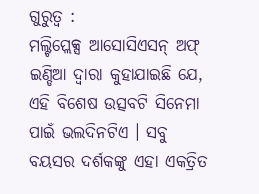ଗୁରୁତ୍ୱ :
ମଲ୍ଟିପ୍ଲେକ୍ସ ଆସୋସିଏସନ୍ ଅଫ୍ ଇଣ୍ଡିଆ ଦ୍ୱାରା କୁହାଯାଇଛି ଯେ, ଏହି ବିଶେଷ ଉତ୍ସବଟି ସିନେମା ପାଇଁ ଭଲଦିନଟିଏ । ସବୁ ବୟସର ଦର୍ଶକଙ୍କୁ ଏହା ଏକତ୍ରିତ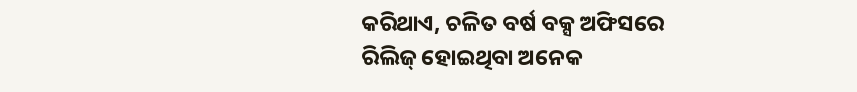କରିଥାଏ, ଚଳିତ ବର୍ଷ ବକ୍ସ ଅଫିସରେ ରିଲିଜ୍ ହୋଇଥିବା ଅନେକ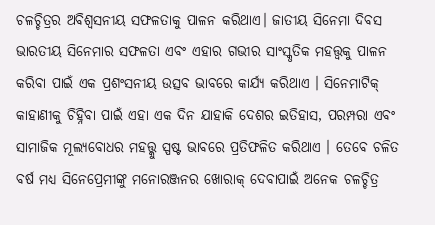ଚଳଚ୍ଚିତ୍ରର ଅବିଶ୍ୱସନୀୟ ସଫଳତାକୁ ପାଳନ କରିଥାଏ। ଜାତୀୟ ସିନେମା ଦିବସ ଭାରତୀୟ ସିନେମାର ସଫଳତା ଏବଂ ଏହାର ଗଭୀର ସାଂସ୍କୃତିକ ମହତ୍ତ୍ୱକୁ ପାଳନ କରିବା ପାଇଁ ଏକ ପ୍ରଶଂସନୀୟ ଉତ୍ସବ ଭାବରେ କାର୍ଯ୍ୟ କରିଥାଏ । ସିନେମାଟିକ୍ କାହାଣୀକୁ ଚିହ୍ନିବା ପାଇଁ ଏହା ଏକ ଦିନ ଯାହାକି ଦେଶର ଇତିହାସ, ପରମ୍ପରା ଏବଂ ସାମାଜିକ ମୂଲ୍ୟବୋଧର ମହତ୍ତ୍କୁ ସ୍ପଷ୍ଟ ଭାବରେ ପ୍ରତିଫଳିତ କରିଥାଏ । ତେବେ ଚଳିତ ବର୍ଷ ମଧ୍ୟ ସିନେପ୍ରେମୀଙ୍କୁ ମନୋରଞ୍ଜନର ଖୋରାକ୍ ଦେବାପାଇଁ ଅନେକ ଚଳଚ୍ଚିତ୍ର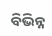ବିଭିନ୍ନ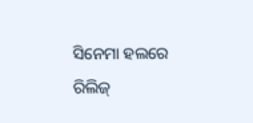ସିନେମା ହଲରେ ରିଲିଜ୍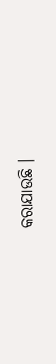କରାଯାଉଛି ।